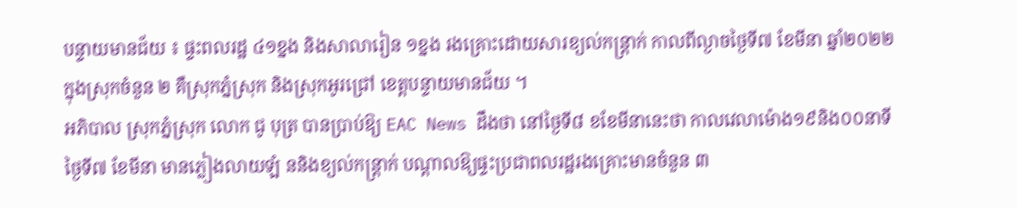បន្ទាយមានជ័យ ៖ ផ្ទះពលរដ្ឋ ៤១ខ្នង និងសាលារៀន ១ខ្នង រងគ្រោះដោយសារខ្យល់កន្ត្រាក់ កាលពីល្ងាចថ្ងៃទី៧ ខែមីនា ឆ្នាំ២០២២ ក្នុងស្រុកចំនួន ២ គឺស្រុកភ្នំស្រុក និងស្រុកអូរជ្រៅ ខេត្តបន្ទាយមានជ័យ ។
អភិបាល ស្រុកភ្នំស្រុក លោក ជូ បុត្រ បានប្រាប់ឱ្យ EAC News ដឹងថា នៅថ្ងៃទី៨ ខខែមីនានេះថា កាលវេលាម៉ោង១៩និង០០នាទីថ្ងៃទី៧ ខែមីនា មានភ្លៀងលាយឡំ ននិងខ្យល់កន្ត្រាក់ បណ្តាលឱ្យផ្ទះប្រជាពលរដ្ឋរងគ្រោះមានចំនួន ៣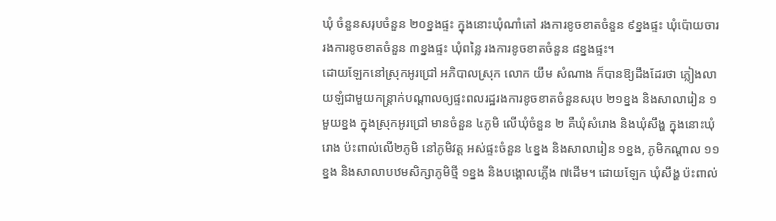ឃុំ ចំនួនសរុបចំនួន ២០ខ្នងផ្ទះ ក្នុងនោះឃុំណាំតៅ រងការខូចខាតចំនួន ៩ខ្នងផ្ទះ ឃុំប៉ោយចារ រងការខូចខាតចំនួន ៣ខ្នងផ្ទះ ឃុំពន្លៃ រងការខូចខាតចំនួន ៨ខ្នងផ្ទះ។
ដោយឡែកនៅស្រុកអូរជ្រៅ អភិបាលស្រុក លោក យឹម សំណាង ក៏បានឱ្យដឹងដែរថា ភ្លៀងលាយឡំជាមួយកន្ត្រាក់បណ្តាលឲ្យផ្ទះពលរដ្ឋរងការខូចខាតចំនួនសរុប ២១ខ្នង និងសាលារៀន ១មួយខ្នង ក្នុងស្រុកអូរជ្រៅ មានចំនួន ៤ភូមិ លើឃុំចំនួន ២ គឺឃុំសំរោង និងឃុំសឹង្ហ ក្នុងនោះឃុំរោង ប៉ះពាល់លើ២ភូមិ នៅភូមិវត្ត អស់ផ្ទះចំនួន ៤ខ្នង និងសាលារៀន ១ខ្នង, ភូមិកណ្តាល ១១ខ្នង និងសាលាបឋមសិក្សាភូមិថ្មី ១ខ្នង និងបង្គោលភ្លើង ៧ដើម។ ដោយឡែក ឃុំសឹង្ហ ប៉ះពាល់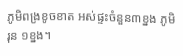ភូមិពង្រខូចខាត អស់ផ្ទះចំនួន៣ខ្នង ភូមិរុន ១ខ្នង។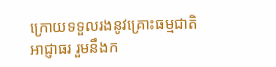ក្រោយទទួលរងនូវគ្រោះធម្មជាតិ អាជ្ញាធរ រួមនឹងក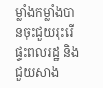ម្លាំងកម្លាំងបានចុះជួយរុះរេីផ្ទះពលរដ្ឋ និងជួយសាង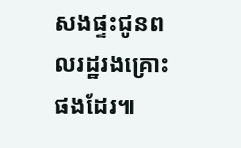សងផ្ទះជូនពលរដ្ឋរងគ្រោះផងដែរ៕